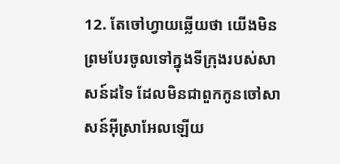12. តែចៅហ្វាយឆ្លើយថា យើងមិនព្រមបែរចូលទៅក្នុងទីក្រុងរបស់សាសន៍ដទៃ ដែលមិនជាពួកកូនចៅសាសន៍អ៊ីស្រាអែលឡើយ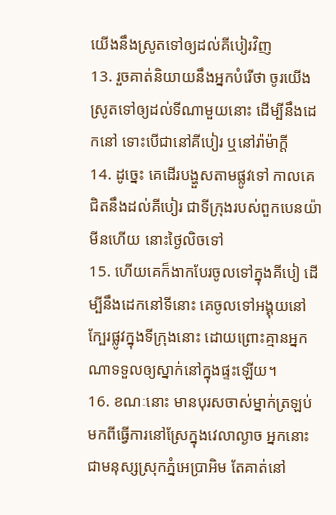យើងនឹងស្រូតទៅឲ្យដល់គីបៀរវិញ
13. រួចគាត់និយាយនឹងអ្នកបំរើថា ចូរយើងស្រូតទៅឲ្យដល់ទីណាមួយនោះ ដើម្បីនឹងដេកនៅ ទោះបើជានៅគីបៀរ ឬនៅរ៉ាម៉ាក្តី
14. ដូច្នេះ គេដើរបង្ហួសតាមផ្លូវទៅ កាលគេជិតនឹងដល់គីបៀរ ជាទីក្រុងរបស់ពួកបេនយ៉ាមីនហើយ នោះថ្ងៃលិចទៅ
15. ហើយគេក៏ងាកបែរចូលទៅក្នុងគីបៀ ដើម្បីនឹងដេកនៅទីនោះ គេចូលទៅអង្គុយនៅក្បែរផ្លូវក្នុងទីក្រុងនោះ ដោយព្រោះគ្មានអ្នកណាទទួលឲ្យស្នាក់នៅក្នុងផ្ទះឡើយ។
16. ខណៈនោះ មានបុរសចាស់ម្នាក់ត្រឡប់មកពីធ្វើការនៅស្រែក្នុងវេលាល្ងាច អ្នកនោះជាមនុស្សស្រុកភ្នំអេប្រាអិម តែគាត់នៅ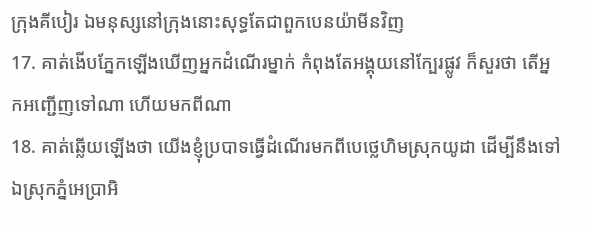ក្រុងគីបៀរ ឯមនុស្សនៅក្រុងនោះសុទ្ធតែជាពួកបេនយ៉ាមីនវិញ
17. គាត់ងើបភ្នែកឡើងឃើញអ្នកដំណើរម្នាក់ កំពុងតែអង្គុយនៅក្បែរផ្លូវ ក៏សួរថា តើអ្នកអញ្ជើញទៅណា ហើយមកពីណា
18. គាត់ឆ្លើយឡើងថា យើងខ្ញុំប្របាទធ្វើដំណើរមកពីបេថ្លេហិមស្រុកយូដា ដើម្បីនឹងទៅឯស្រុកភ្នំអេប្រាអិ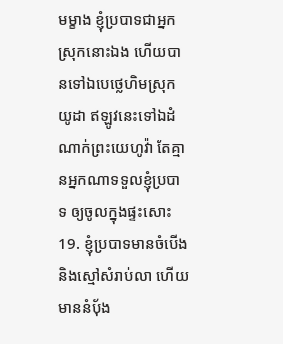មម្ខាង ខ្ញុំប្របាទជាអ្នកស្រុកនោះឯង ហើយបានទៅឯបេថ្លេហិមស្រុកយូដា ឥឡូវនេះទៅឯដំណាក់ព្រះយេហូវ៉ា តែគ្មានអ្នកណាទទួលខ្ញុំប្របាទ ឲ្យចូលក្នុងផ្ទះសោះ
19. ខ្ញុំប្របាទមានចំបើង និងស្មៅសំរាប់លា ហើយមាននំបុ័ង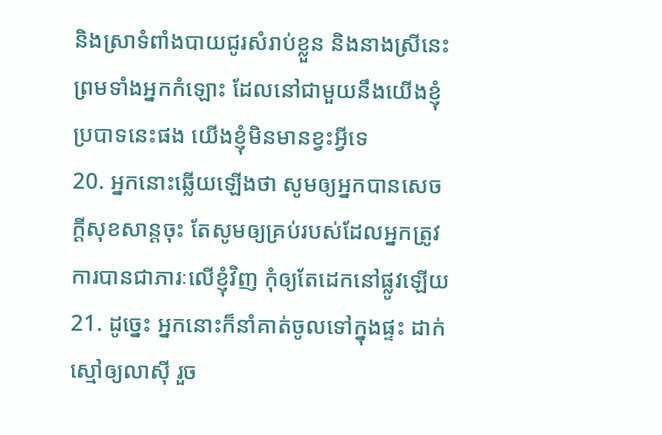និងស្រាទំពាំងបាយជូរសំរាប់ខ្លួន និងនាងស្រីនេះ ព្រមទាំងអ្នកកំឡោះ ដែលនៅជាមួយនឹងយើងខ្ញុំប្របាទនេះផង យើងខ្ញុំមិនមានខ្វះអ្វីទេ
20. អ្នកនោះឆ្លើយឡើងថា សូមឲ្យអ្នកបានសេចក្ដីសុខសាន្តចុះ តែសូមឲ្យគ្រប់របស់ដែលអ្នកត្រូវការបានជាភារៈលើខ្ញុំវិញ កុំឲ្យតែដេកនៅផ្លូវឡើយ
21. ដូច្នេះ អ្នកនោះក៏នាំគាត់ចូលទៅក្នុងផ្ទះ ដាក់ស្មៅឲ្យលាស៊ី រួច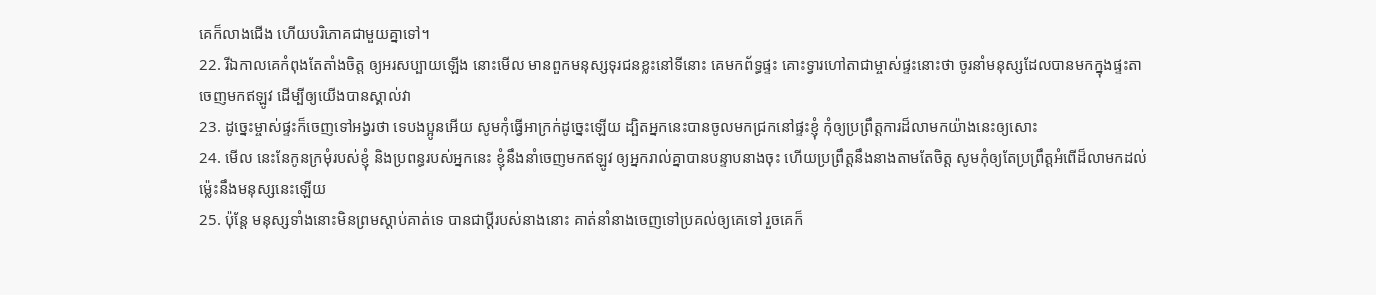គេក៏លាងជើង ហើយបរិភោគជាមួយគ្នាទៅ។
22. រីឯកាលគេកំពុងតែតាំងចិត្ត ឲ្យអរសប្បាយឡើង នោះមើល មានពួកមនុស្សទុរជនខ្លះនៅទីនោះ គេមកព័ទ្ធផ្ទះ គោះទ្វារហៅតាជាម្ចាស់ផ្ទះនោះថា ចូរនាំមនុស្សដែលបានមកក្នុងផ្ទះតាចេញមកឥឡូវ ដើម្បីឲ្យយើងបានស្គាល់វា
23. ដូច្នេះម្ចាស់ផ្ទះក៏ចេញទៅអង្វរថា ទេបងប្អូនអើយ សូមកុំធ្វើអាក្រក់ដូច្នេះឡើយ ដ្បិតអ្នកនេះបានចូលមកជ្រកនៅផ្ទះខ្ញុំ កុំឲ្យប្រព្រឹត្តការដ៏លាមកយ៉ាងនេះឲ្យសោះ
24. មើល នេះនែកូនក្រមុំរបស់ខ្ញុំ និងប្រពន្ធរបស់អ្នកនេះ ខ្ញុំនឹងនាំចេញមកឥឡូវ ឲ្យអ្នករាល់គ្នាបានបន្ទាបនាងចុះ ហើយប្រព្រឹត្តនឹងនាងតាមតែចិត្ត សូមកុំឲ្យតែប្រព្រឹត្តអំពើដ៏លាមកដល់ម៉្លេះនឹងមនុស្សនេះឡើយ
25. ប៉ុន្តែ មនុស្សទាំងនោះមិនព្រមស្តាប់គាត់ទេ បានជាប្ដីរបស់នាងនោះ គាត់នាំនាងចេញទៅប្រគល់ឲ្យគេទៅ រួចគេក៏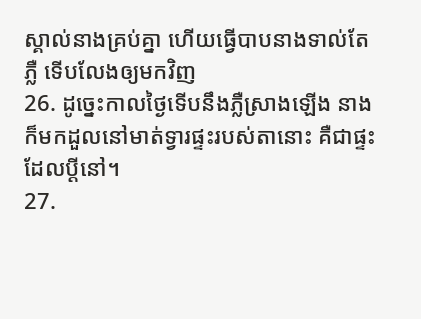ស្គាល់នាងគ្រប់គ្នា ហើយធ្វើបាបនាងទាល់តែភ្លឺ ទើបលែងឲ្យមកវិញ
26. ដូច្នេះកាលថ្ងៃទើបនឹងភ្លឺស្រាងឡើង នាងក៏មកដួលនៅមាត់ទ្វារផ្ទះរបស់តានោះ គឺជាផ្ទះដែលប្ដីនៅ។
27.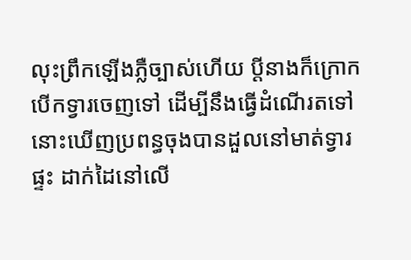លុះព្រឹកឡើងភ្លឺច្បាស់ហើយ ប្ដីនាងក៏ក្រោកបើកទ្វារចេញទៅ ដើម្បីនឹងធ្វើដំណើរតទៅ នោះឃើញប្រពន្ធចុងបានដួលនៅមាត់ទ្វារផ្ទះ ដាក់ដៃនៅលើ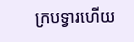ក្របទ្វារហើយ